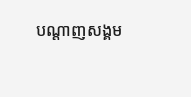បណ្តាញសង្គម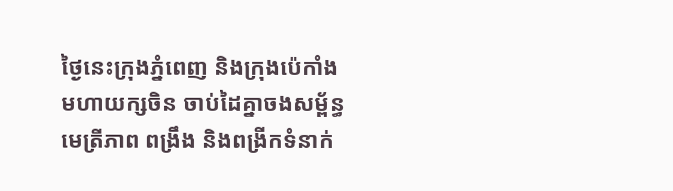ថ្ងៃនេះក្រុងភ្នំពេញ និងក្រុងប៉េកាំង មហាយក្សចិន ចាប់ដៃគ្នាចងសម្ព័ន្ធមេត្រីភាព ពង្រឹង និងពង្រីកទំនាក់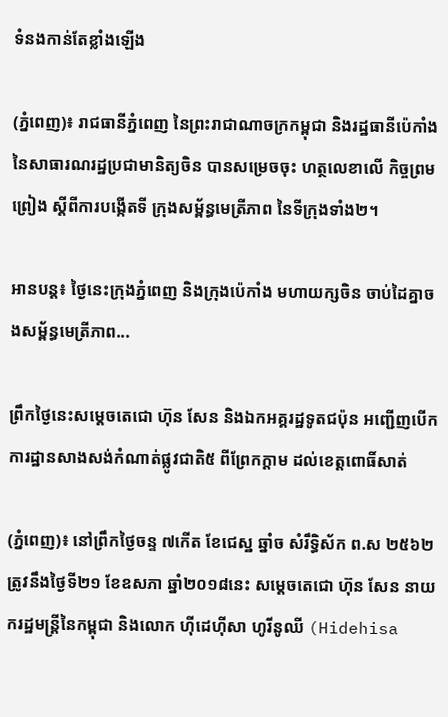ទំនងកាន់តែខ្លាំងឡើង

(ភ្នំពេញ)៖ រាជធានីភ្នំពេញ នៃព្រះរាជាណាចក្រកម្ពុជា និងរដ្ឋធានីប៉េកាំង នៃសាធារណរដ្ឋប្រជាមានិត្យចិន បានសម្រេចចុះ ហត្ថលេខាលើ កិច្ចព្រមព្រៀង ស្តីពីការបង្កើតទី ក្រុងសម្ព័ន្ធមេត្រីភាព នៃទីក្រុងទាំង២។

អានបន្ត៖ ថ្ងៃនេះក្រុងភ្នំពេញ និងក្រុងប៉េកាំង មហាយក្សចិន ចាប់ដៃគ្នាចងសម្ព័ន្ធមេត្រីភាព...

ព្រឹកថ្ងៃនេះសម្តេចតេជោ ហ៊ុន សែន និងឯកអគ្គរដ្ឋទូតជប៉ុន អញ្ជើញបើកការដ្ឋានសាងសង់កំណាត់ផ្លូវជាតិ៥ ពីព្រែកក្តាម ដល់ខេត្តពោធិ៍សាត់

(ភ្នំពេញ)៖ នៅព្រឹកថ្ងៃចន្ទ ៧កើត ខែជេស្ឋ ឆ្នាំច សំរឹទ្ធិស័ក ព.ស ២៥៦២ ត្រូវនឹងថ្ងៃទី២១ ខែឧសភា ឆ្នាំ២០១៨នេះ សម្តេចតេជោ ហ៊ុន សែន នាយករដ្ឋមន្ត្រីនៃកម្ពុជា និងលោក ហ៊ីដេហ៊ីសា ហូរីនូឈី (Hidehisa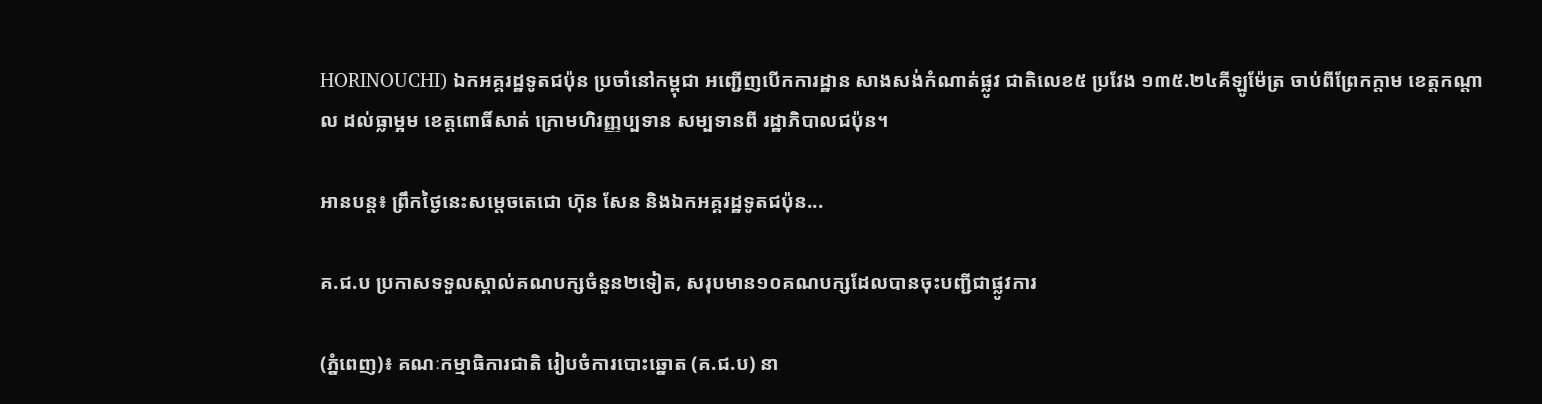HORINOUCHI) ឯកអគ្គរដ្ឋទូតជប៉ុន ប្រចាំនៅកម្ពុជា អញ្ជើញបើកការដ្ឋាន សាងសង់កំណាត់ផ្លូវ ជាតិលេខ៥ ប្រវែង ១៣៥.២៤គីឡូម៉ែត្រ ចាប់ពីព្រែកក្តាម ខេត្តកណ្តាល ដល់ធ្លាម្អម ខេត្តពោធិ៍សាត់ ក្រោមហិរញ្ញប្បទាន សម្បទានពី រដ្ឋាភិបាលជប៉ុន។

អានបន្ត៖ ព្រឹកថ្ងៃនេះសម្តេចតេជោ ហ៊ុន សែន និងឯកអគ្គរដ្ឋទូតជប៉ុន...

គ.ជ.ប ប្រកាសទទួលស្គាល់គណបក្សចំនួន២ទៀត, សរុបមាន១០គណបក្សដែលបានចុះបញ្ជីជាផ្លូវការ

(ភ្នំពេញ)៖ គណៈកម្មាធិការជាតិ រៀបចំការបោះឆ្នោត (គ.ជ.ប) នា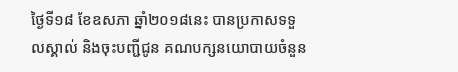ថ្ងៃទី១៨ ខែឧសភា ឆ្នាំ២០១៨នេះ បានប្រកាសទទួលស្គាល់ និងចុះបញ្ជីជូន គណបក្សនយោបាយចំនួន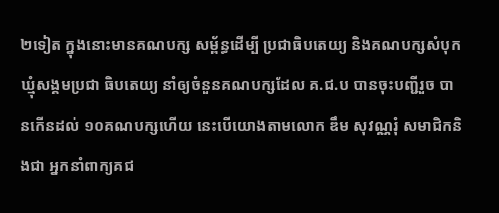២ទៀត ក្នុងនោះមានគណបក្ស សម្ព័ន្ធដើម្បី ប្រជាធិបតេយ្យ និងគណបក្សសំបុក ឃ្មុំសង្គមប្រជា ធិបតេយ្យ នាំឲ្យចំនួនគណបក្សដែល គ.ជ.ប បានចុះបញ្ជីរួច បានកើនដល់ ១០គណបក្សហើយ នេះបើយោងតាមលោក ឌឹម សុវណ្ណរុំ សមាជិកនិងជា អ្នកនាំពាក្យគជ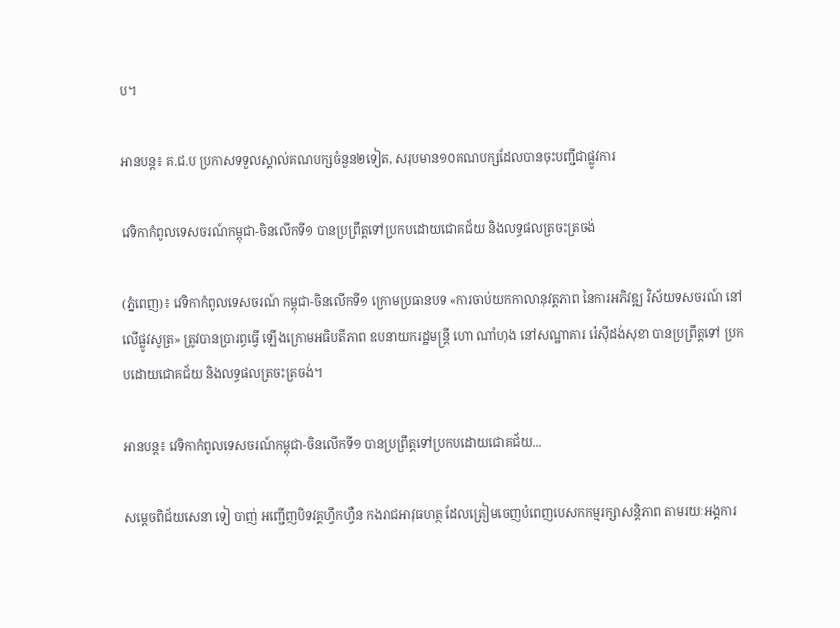ប។

អានបន្ត៖ គ.ជ.ប ប្រកាសទទួលស្គាល់គណបក្សចំនួន២ទៀត, សរុបមាន១០គណបក្សដែលបានចុះបញ្ជីជាផ្លូវការ

វេទិកាកំពូលទេសចរណ៍កម្ពុជា-ចិនលើកទី១ បានប្រព្រឹត្តទៅប្រកបដោយជោគជ័យ និងលទ្ធផលត្រចះត្រចង់

(ភ្នំពេញ)៖ វេទិកាកំពូលទេសចរណ៍ កម្ពុជា-ចិនលើកទី១ ក្រោមប្រធានបទ «ការចាប់យកកាលានុវត្តភាព នៃការអភិវឌ្ឍ វិស័យទសចរណ៍ នៅលើផ្លូវសូត្រ» ត្រូវបានប្រារព្ធធ្វើ ឡើងក្រោមអធិបតីភាព ឧបនាយករដ្ឋមន្ត្រី ហោ ណាំហុង នៅសណ្ឋាគារ រ៉េស៊ីដង់សុខា បានប្រព្រឹត្តទៅ ប្រកបដោយជោគជ័យ និងលទ្ធផលត្រចះត្រចង់។

អានបន្ត៖ វេទិកាកំពូលទេសចរណ៍កម្ពុជា-ចិនលើកទី១ បានប្រព្រឹត្តទៅប្រកបដោយជោគជ័យ...

សម្តេចពិជ័យសេនា ទៀ បាញ់ អញ្ជើញបិទវគ្គហ្វឹកហ្វឺន កងរាជអាវុធហត្ថ ដែលត្រៀមចេញបំពេញបេសកកម្មរក្សាសន្តិភាព តាមរយៈអង្គការ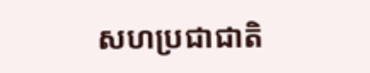សហប្រជាជាតិ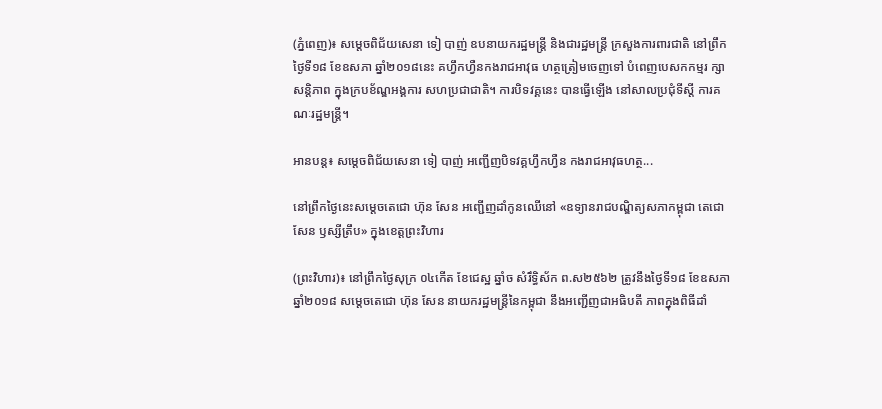(ភ្នំពេញ)៖ សម្តេចពិជ័យសេនា ទៀ បាញ់ ឧបនាយករដ្ឋមន្ត្រី និងជារដ្ឋមន្ត្រី ក្រសួងការពារជាតិ នៅព្រឹកថ្ងៃទី១៨ ខែឧសភា ឆ្នាំ២០១៨នេះ គហ្វឹកហ្វឺនកងរាជអាវុធ ហត្ថត្រៀមចេញទៅ បំពេញបេសកកម្មរ ក្សាសន្តិភាព ក្នុងក្របខ័ណ្ឌអង្គការ សហប្រជាជាតិ។ ការបិទវគ្គនេះ បានធ្វើឡើង នៅសាលប្រជុំទីស្តី ការគណៈរដ្ឋមន្ត្រី។

អានបន្ត៖ សម្តេចពិជ័យសេនា ទៀ បាញ់ អញ្ជើញបិទវគ្គហ្វឹកហ្វឺន កងរាជអាវុធហត្ថ...

នៅព្រឹកថ្ងៃនេះសម្តេចតេជោ ហ៊ុន សែន អញ្ជើញដាំកូនឈើនៅ «ឧទ្យានរាជបណ្ឌិត្យសភាកម្ពុជា តេជោសែន ឫស្សីត្រឹប» ក្នុងខេត្តព្រះវិហារ

(ព្រះវិហារ)៖ នៅព្រឹកថ្ងៃសុក្រ ០៤កើត ខែជេស្ឋ ឆ្នាំច សំរឹទ្ធិស័ក ព.ស២៥៦២ ត្រូវនឹងថ្ងៃទី១៨ ខែឧសភា ឆ្នាំ២០១៨ សម្តេចតេជោ ហ៊ុន សែន នាយករដ្ឋមន្ត្រីនៃកម្ពុជា នឹងអញ្ជើញជាអធិបតី ភាពក្នុងពិធីដាំ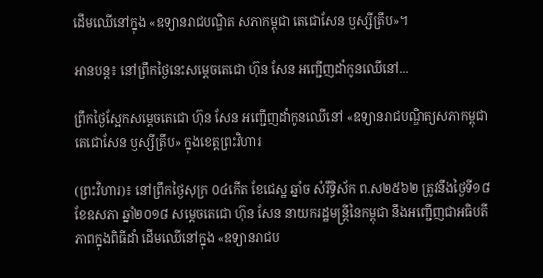ដើមឈើនៅក្នុង «ឧទ្យានរាជបណ្ឌិត សភាកម្ពុជា តេជោសែន ឫស្សីត្រឹប»។

អានបន្ត៖ នៅព្រឹកថ្ងៃនេះសម្តេចតេជោ ហ៊ុន សែន អញ្ជើញដាំកូនឈើនៅ...

ព្រឹកថ្ងៃស្អែកសម្តេចតេជោ ហ៊ុន សែន អញ្ជើញដាំកូនឈើនៅ «ឧទ្យានរាជបណ្ឌិត្យសភាកម្ពុជា តេជោសែន ឫស្សីត្រឹប» ក្នុងខេត្តព្រះវិហារ

(ព្រះវិហារ)៖ នៅព្រឹកថ្ងៃសុក្រ ០៤កើត ខែជេស្ឋ ឆ្នាំច សំរឹទ្ធិស័ក ព.ស២៥៦២ ត្រូវនឹងថ្ងៃទី១៨ ខែឧសភា ឆ្នាំ២០១៨ សម្តេចតេជោ ហ៊ុន សែន នាយករដ្ឋមន្ត្រីនៃកម្ពុជា នឹងអញ្ជើញជាអធិបតី ភាពក្នុងពិធីដាំ ដើមឈើនៅក្នុង «ឧទ្យានរាជប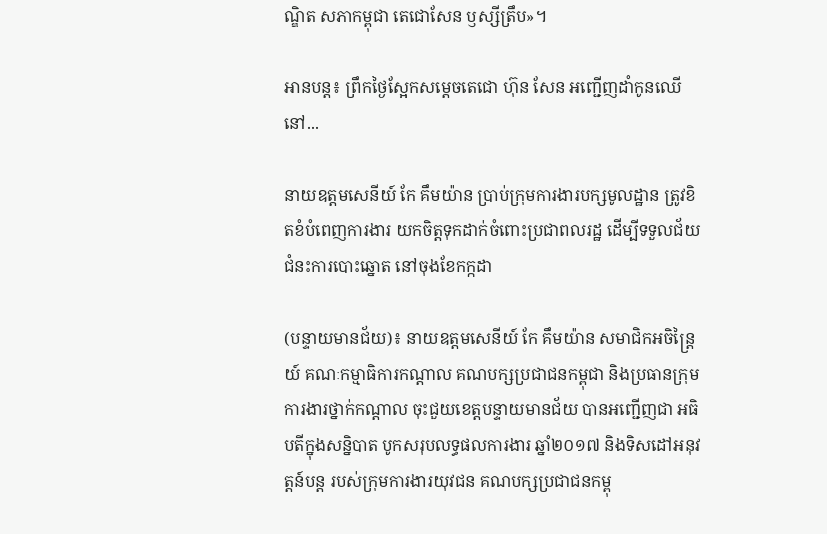ណ្ឌិត សភាកម្ពុជា តេជោសែន ឫស្សីត្រឹប»។

អានបន្ត៖ ព្រឹកថ្ងៃស្អែកសម្តេចតេជោ ហ៊ុន សែន អញ្ជើញដាំកូនឈើនៅ...

នាយឧត្តមសេនីយ៍ កែ គឹមយ៉ាន ប្រាប់ក្រុមការងារបក្សមូលដ្ឋាន ត្រូវខិតខំបំពេញការងារ យកចិត្តទុកដាក់ចំពោះប្រជាពលរដ្ឋ ដើម្បីទទួលជ័យជំនះការបោះឆ្នោត នៅចុងខែកក្កដា

(បន្ទាយមានជ័យ)៖ នាយឧត្តមសេនីយ៍ កែ គឹមយ៉ាន សមាជិកអចិន្រ្តៃយ៍ គណៈកម្មាធិការកណ្តាល គណបក្សប្រជាជនកម្ពុជា និងប្រធានក្រុម ការងារថ្នាក់កណ្តាល ចុះជួយខេត្តបន្ទាយមានជ័យ បានអញ្ជើញជា អធិបតីក្នុងសន្និបាត បូកសរុបលទ្ធផលការងារ ឆ្នាំ២០១៧ និងទិសដៅអនុវត្តន៍បន្ត របស់ក្រុមការងារយុវជន គណបក្សប្រជាជនកម្ពុ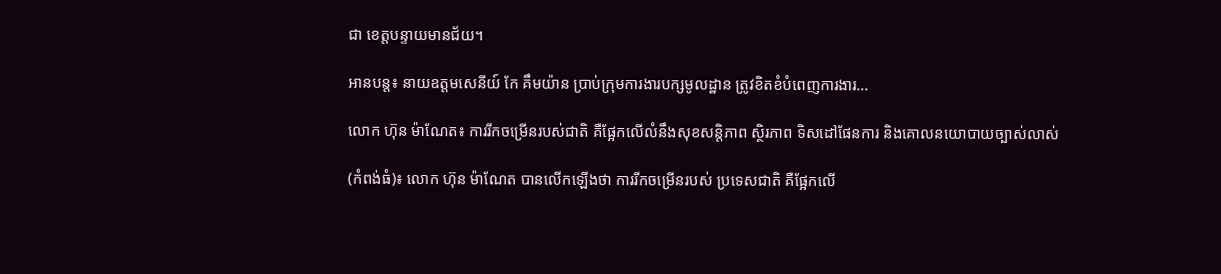ជា ខេត្តបន្ទាយមានជ័យ។

អានបន្ត៖ នាយឧត្តមសេនីយ៍ កែ គឹមយ៉ាន ប្រាប់ក្រុមការងារបក្សមូលដ្ឋាន ត្រូវខិតខំបំពេញការងារ...

លោក ហ៊ុន ម៉ាណែត៖ ការរីកចម្រើនរបស់ជាតិ គឺផ្អែកលើលំនឹងសុខសន្តិភាព ស្ថិរភាព ទិសដៅផែនការ និងគោលនយោបាយច្បាស់លាស់

(កំពង់ធំ)៖ លោក ហ៊ុន ម៉ាណែត បានលើកឡើងថា ការរីកចម្រើនរបស់ ប្រទេសជាតិ គឺផ្អែកលើ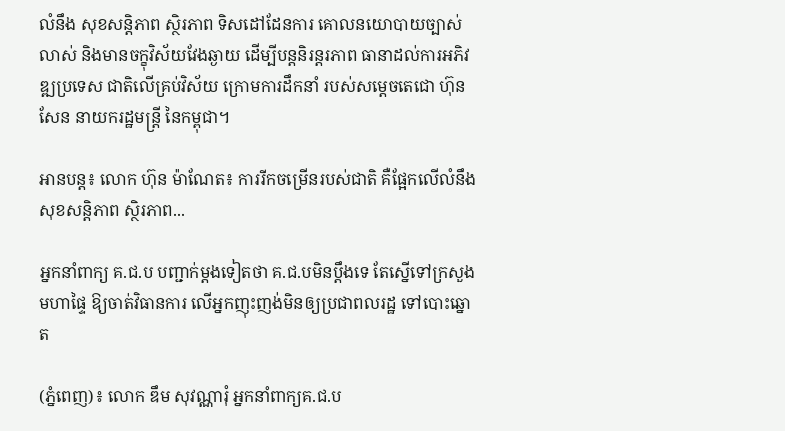លំនឹង សុខសន្តិភាព ស្ថិរភាព ទិសដៅដែនការ គោលនយោបាយច្បាស់លាស់ និងមានចក្ខុវិស័យវែងឆ្ងាយ ដើម្បីបន្តនិរន្តរភាព ធានាដល់ការអភិវឌ្ឍប្រទេស ជាតិលើគ្រប់វិស័យ ក្រោមការដឹកនាំ របស់សម្តេចតេជោ ហ៊ុន សែន នាយករដ្ឋមន្ត្រី នៃកម្ពុជា។

អានបន្ត៖ លោក ហ៊ុន ម៉ាណែត៖ ការរីកចម្រើនរបស់ជាតិ គឺផ្អែកលើលំនឹងសុខសន្តិភាព ស្ថិរភាព...

អ្នកនាំពាក្យ គ.ជ.ប បញ្ជាក់ម្តងទៀតថា គ.ជ.បមិនប្តឹងទេ តែស្នើទៅក្រសួងមហាផ្ទៃ ឱ្យចាត់វិធានការ លើអ្នកញុះញង់មិនឲ្យប្រជាពលរដ្ឋ ទៅបោះឆ្នោត

(ភ្នំពេញ)៖ លោក ឌឹម សុវណ្ណារុំ អ្នកនាំពាក្យគ.ជ.ប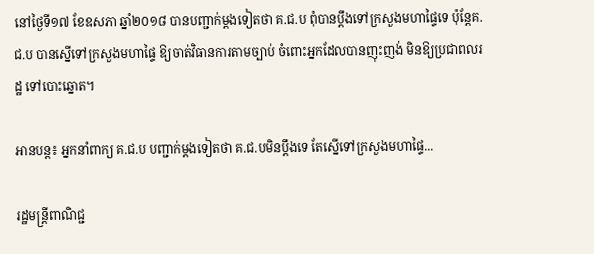នៅថ្ងៃទី១៧ ខែឧសភា ឆ្នាំ២០១៨ បានបញ្ជាក់ម្តងទៀតថា គ.ជ.ប ពុំបានប្តឹងទៅក្រសួងមហាផ្ទៃទេ ប៉ុន្តែគ.ជ.ប បានស្នើទៅក្រសួងមហាផ្ទៃ ឱ្យចាត់វិធានការតាមច្បាប់ ចំពោះអ្នកដែលបានញុះញង់ មិនឱ្យប្រជាពលរដ្ឋ ទៅបោះឆ្នោត។

អានបន្ត៖ អ្នកនាំពាក្យ គ.ជ.ប បញ្ជាក់ម្តងទៀតថា គ.ជ.បមិនប្តឹងទេ តែស្នើទៅក្រសួងមហាផ្ទៃ...

រដ្ឋមន្ត្រីពាណិជ្ជ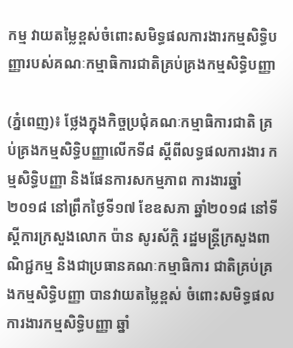កម្ម វាយតម្លៃខ្ពស់ចំពោះសមិទ្ធផលការងារកម្មសិទ្ធិបញ្ញារបស់គណៈកម្មាធិការជាតិគ្រប់គ្រងកម្មសិទ្ធិបញ្ញា

(ភ្នំពេញ)៖ ថ្លែងក្នុងកិច្ចប្រជុំគណៈកម្មាធិការជាតិ គ្រប់គ្រងកម្មសិទិ្ធបញ្ញាលើកទី៨ ស្តីពីលទ្ធផលការងារ កម្មសិទ្ធិបញ្ញា និងផែនការសកម្មភាព ការងារឆ្នាំ២០១៨ នៅព្រឹកថ្ងៃទី១៧ ខែឧសភា ឆ្នាំ២០១៨ នៅទីស្តីការក្រសួងលោក ប៉ាន សូរស័ក្តិ រដ្ឋមន្ត្រីក្រសួងពាណិជ្ជកម្ម និងជាប្រធានគណៈកម្មាធិការ ជាតិគ្រប់គ្រងកម្មសិទិ្ធបញ្ញា បានវាយតម្លៃខ្ពស់ ចំពោះសមិទ្ធផលការងារកម្មសិទ្ធិបញ្ញា ឆ្នាំ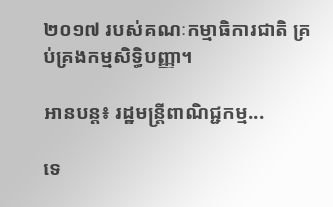២០១៧ របស់គណៈកម្មាធិការជាតិ គ្រប់គ្រងកម្មសិទ្ធិបញ្ញា។

អានបន្ត៖ រដ្ឋមន្ត្រីពាណិជ្ជកម្ម...

ទេ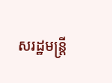សរដ្ឋមន្ដ្រី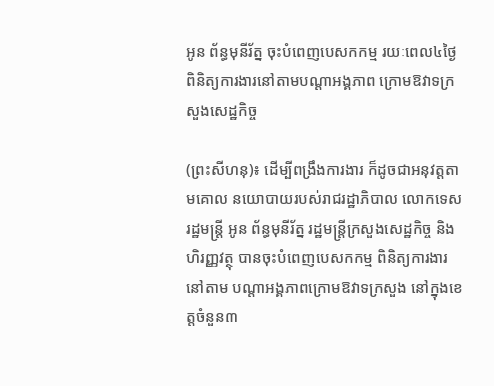អូន ព័ន្ធមុនីរ័ត្ន ចុះបំពេញបេសកកម្ម រយៈពេល៤ថ្ងៃ ពិនិត្យការងារនៅតាមបណ្តាអង្គភាព ក្រោមឱវាទក្រសួងសេដ្ឋកិច្ច

(ព្រះសីហនុ)៖ ដើម្បីពង្រឹងការងារ ក៏ដូចជាអនុវត្តតាមគោល នយោបាយរបស់រាជរដ្ឋាភិបាល លោកទេសរដ្ឋមន្ដ្រី អូន ព័ន្ធមុនីរ័ត្ន រដ្ឋមន្ត្រីក្រសួងសេដ្ឋកិច្ច និងហិរញ្ញវត្ថុ បានចុះបំពេញបេសកកម្ម ពិនិត្យការងារនៅតាម បណ្តាអង្គភាពក្រោមឱវាទក្រសួង នៅក្នុងខេត្តចំនួន៣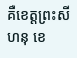គឺខេត្តព្រះសីហនុ ខេ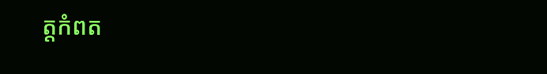ត្តកំពត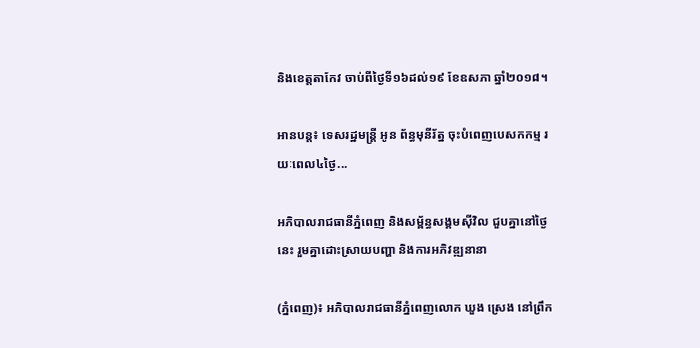និងខេត្តតាកែវ ចាប់ពីថ្ងៃទី១៦ដល់១៩ ខែឧសភា ឆ្នាំ២០១៨។

អានបន្ត៖ ទេសរដ្ឋមន្ដ្រី អូន ព័ន្ធមុនីរ័ត្ន ចុះបំពេញបេសកកម្ម រយៈពេល៤ថ្ងៃ...

អភិបាលរាជធានីភ្នំពេញ និងសម្ព័ន្ធសង្គមស៊ីវិល ជួបគ្នានៅថ្ងៃនេះ រួមគ្នាដោះស្រាយបញ្ហា និងការអភិវឌ្ឍនានា

(ភ្នំពេញ)៖ អភិបាលរាជធានីភ្នំពេញលោក ឃួង ស្រេង នៅព្រឹក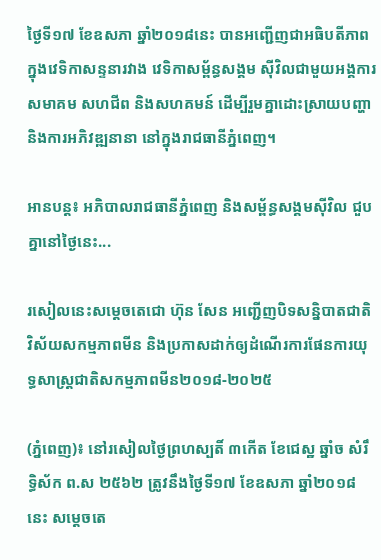ថ្ងៃទី១៧ ខែឧសភា ឆ្នាំ២០១៨នេះ បានអញ្ជើញជាអធិបតីភាព ក្នុងវេទិកាសន្ទនារវាង វេទិកាសម្ព័ន្ធសង្គម ស៊ីវិលជាមួយអង្គការ សមាគម សហជីព និងសហគមន៍ ដើម្បីរួមគ្នាដោះស្រាយបញ្ហា និងការអភិវឌ្ឍនានា នៅក្នុងរាជធានីភ្នំពេញ។

អានបន្ត៖ អភិបាលរាជធានីភ្នំពេញ និងសម្ព័ន្ធសង្គមស៊ីវិល ជួបគ្នានៅថ្ងៃនេះ...

រសៀលនេះសម្តេចតេជោ ហ៊ុន សែន អញ្ជើញបិទសន្និបាតជាតិវិស័យសកម្មភាពមីន និងប្រកាសដាក់ឲ្យដំណើរការផែនការយុទ្ធសាស្ត្រជាតិសកម្មភាពមីន២០១៨-២០២៥

(ភ្នំពេញ)៖ នៅរសៀលថ្ងៃព្រហស្បតិ៍ ៣កើត ខែជេស្ឋ ឆ្នាំច សំរឹទ្ធិស័ក ព.ស ២៥៦២ ត្រូវនឹងថ្ងៃទី១៧ ខែឧសភា ឆ្នាំ២០១៨នេះ សម្តេចតេ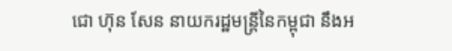ជោ ហ៊ុន សែន នាយករដ្ឋមន្ត្រីនៃកម្ពុជា នឹងអ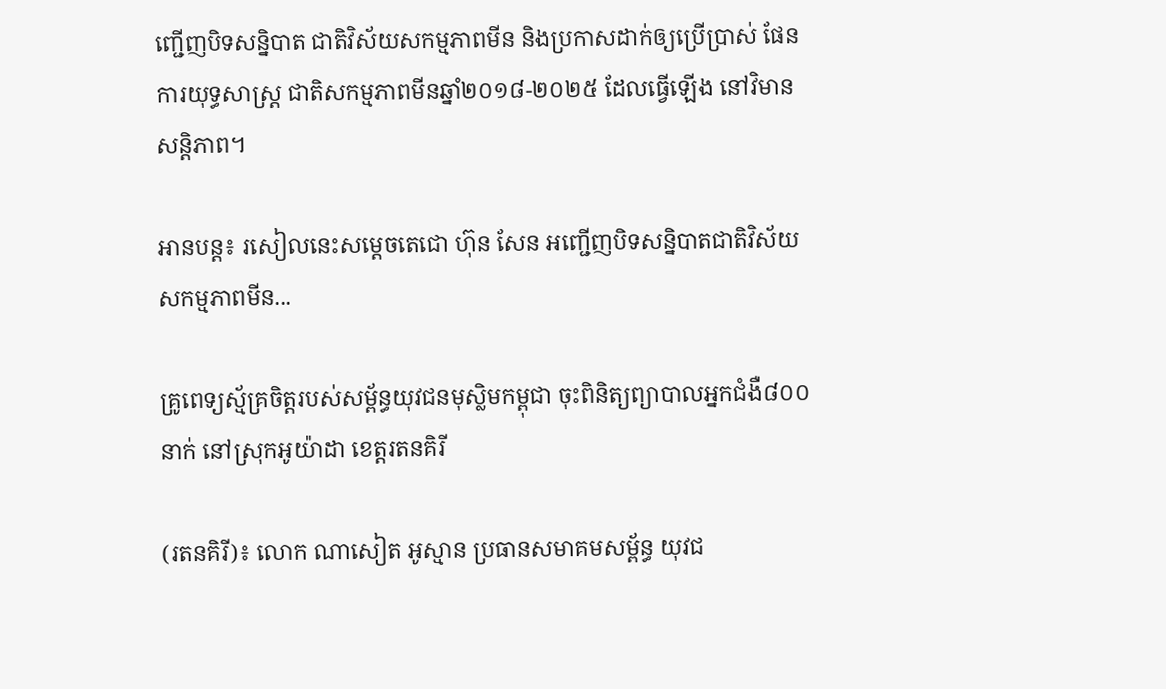ញ្ជើញបិទសន្និបាត ជាតិវិស័យសកម្មភាពមីន និងប្រកាសដាក់ឲ្យប្រើប្រាស់ ផែនការយុទ្ធសាស្ត្រ ជាតិសកម្មភាពមីនឆ្នាំ២០១៨-២០២៥ ដែលធ្វើឡើង នៅវិមានសន្តិភាព។

អានបន្ត៖ រសៀលនេះសម្តេចតេជោ ហ៊ុន សែន អញ្ជើញបិទសន្និបាតជាតិវិស័យសកម្មភាពមីន...

គ្រូពេទ្យស្ម័គ្រចិត្តរបស់សម្ព័ន្ធយុវជនមុស្លិមកម្ពុជា ចុះពិនិត្យព្យាបាលអ្នកជំងឺ៨០០នាក់ នៅស្រុកអូយ៉ាដា ខេត្តរតនគិរី

(រតនគិរី)៖ លោក ណាសៀត អូស្មាន ប្រធានសមាគមសម្ព័ន្ធ យុវជ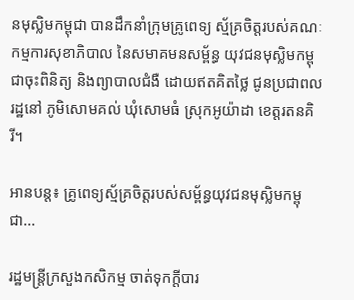នមុស្លិមកម្ពុជា បានដឹកនាំក្រុមគ្រូពេទ្យ ស្ម័គ្រចិត្តរបស់គណៈ កម្មការសុខាភិបាល នៃសមាគមនសម្ព័ន្ធ យុវជនមុស្លិមកម្ពុជាចុះពិនិត្យ និងព្យាបាលជំងឺ ដោយឥតគិតថ្លៃ ជូនប្រជាពលរដ្ឋនៅ ភូមិសោមគល់ ឃុំសោមធំ ស្រុកអូយ៉ាដា ខេត្តរតនគិរី។

អានបន្ត៖ គ្រូពេទ្យស្ម័គ្រចិត្តរបស់សម្ព័ន្ធយុវជនមុស្លិមកម្ពុជា...

រដ្ឋមន្ត្រីក្រសួងកសិកម្ម ចាត់ទុកក្តីបារ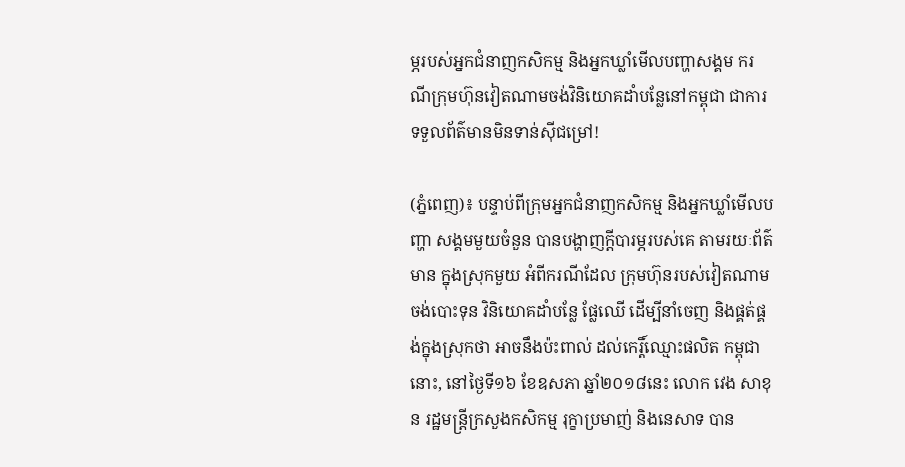ម្ភរបស់អ្នកជំនាញកសិកម្ម និងអ្នកឃ្លាំមើលបញ្ហាសង្គម ករណីក្រុមហ៊ុនវៀតណាមចង់វិនិយោគដាំបន្លែនៅកម្ពុជា ជាការទទួលព័ត៌មានមិនទាន់ស៊ីជម្រៅ!

(ភ្នំពេញ)៖ បន្ទាប់ពីក្រុមអ្នកជំនាញកសិកម្ម និងអ្នកឃ្លាំមើលបញ្ហា សង្គមមួយចំនួន បានបង្ហាញក្តីបារម្ភរបស់គេ តាមរយៈព័ត៌មាន ក្នុងស្រុកមួយ អំពីករណីដែល ក្រុមហ៊ុនរបស់វៀតណាម ចង់បោះទុន វិនិយោគដាំបន្លែ ផ្លែឈើ ដើម្បីនាំចេញ និងផ្គត់ផ្គង់ក្នុងស្រុកថា អាចនឹងប៉ះពាល់ ដល់កេរ្តិ៍ឈ្មោះផលិត កម្ពុជានោះ, នៅថ្ងៃទី១៦ ខែឧសភា ឆ្នាំ២០១៨នេះ លោក វេង សាខុន រដ្ឋមន្ត្រីក្រសួងកសិកម្ម រុក្ខាប្រមាញ់ និងនេសាទ បាន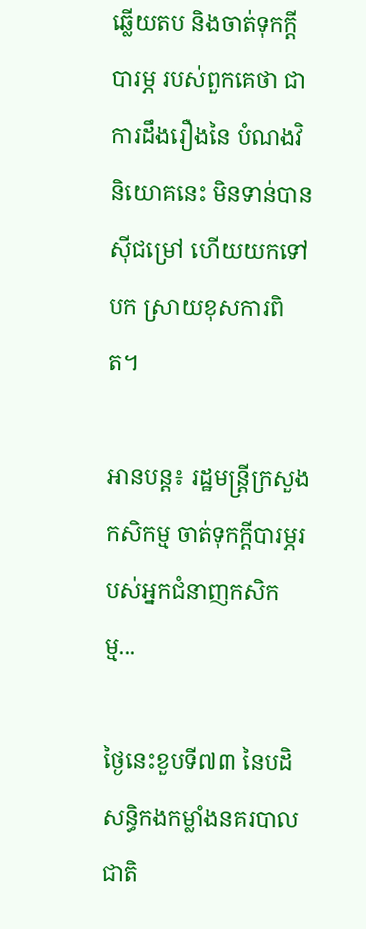ឆ្លើយតប និងចាត់ទុកក្តីបារម្ភ របស់ពួកគេថា ជាការដឹងរឿងនៃ បំណងវិនិយោគនេះ មិនទាន់បានស៊ីជម្រៅ ហើយយកទៅបក ស្រាយខុសការពិត។

អានបន្ត៖ រដ្ឋមន្ត្រីក្រសួងកសិកម្ម ចាត់ទុកក្តីបារម្ភរបស់អ្នកជំនាញកសិកម្ម...

ថ្ងៃនេះខួបទី៧៣ នៃបដិសន្ធិកងកម្លាំងនគរបាលជាតិ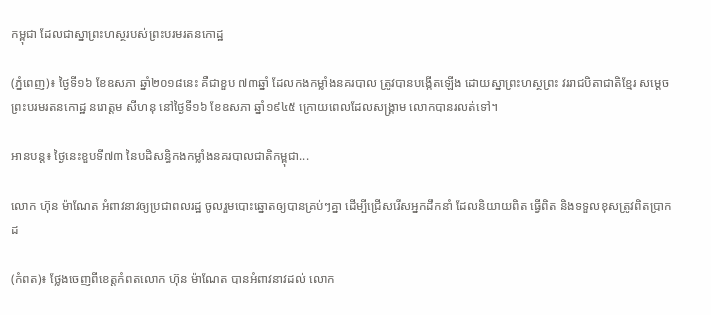កម្ពុជា ដែលជាស្នាព្រះហស្ថរបស់ព្រះបរមរតនកោដ្ឋ

(ភ្នំពេញ)៖ ថ្ងៃទី១៦ ខែឧសភា ឆ្នាំ២០១៨នេះ គឺជាខួប ៧៣ឆ្នាំ ដែលកងកម្លាំងនគរបាល ត្រូវបានបង្កើតឡើង ដោយស្នាព្រះហស្ថព្រះ វររាជបិតាជាតិខ្មែរ សម្តេចព្រះបរមរតនកោដ្ឋ នរោត្តម សីហនុ នៅថ្ងៃទី១៦ ខែឧសភា ឆ្នាំ១៩៤៥ ក្រោយពេលដែលសង្គ្រាម លោកបានរលត់ទៅ។

អានបន្ត៖ ថ្ងៃនេះខួបទី៧៣ នៃបដិសន្ធិកងកម្លាំងនគរបាលជាតិកម្ពុជា...

លោក ហ៊ុន ម៉ាណែត អំពាវនាវឲ្យប្រជាពលរដ្ឋ ចូលរួមបោះឆ្នោតឲ្យបានគ្រប់ៗគ្នា ដើម្បីជ្រើសរើសអ្នកដឹកនាំ ដែលនិយាយពិត ធ្វើពិត និងទទួលខុសត្រូវពិតប្រាកដ

(កំពត)៖ ថ្លែងចេញពីខេត្តកំពតលោក ហ៊ុន ម៉ាណែត បានអំពាវនាវដល់ លោក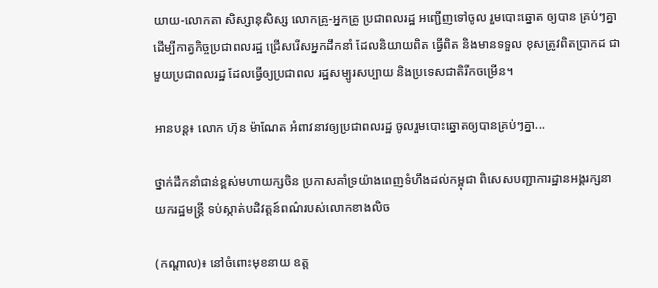យាយ-លោកតា សិស្សានុសិស្ស លោកគ្រូ-អ្នកគ្រូ ប្រជាពលរដ្ឋ អញ្ជើញទៅចូល រួមបោះឆ្នោត ឲ្យបាន គ្រប់ៗគ្នា ដើម្បីកាត្វកិច្ចប្រជាពលរដ្ឋ ជ្រើសរើសអ្នកដឹកនាំ ដែលនិយាយពិត ធ្វើពិត និងមានទទួល ខុសត្រូវពិតប្រាកដ ជាមួយប្រជាពលរដ្ឋ ដែលធ្វើឲ្យប្រជាពល រដ្ឋសម្បូរសប្បាយ និងប្រទេសជាតិរីកចម្រើន។

អានបន្ត៖ លោក ហ៊ុន ម៉ាណែត អំពាវនាវឲ្យប្រជាពលរដ្ឋ ចូលរួមបោះឆ្នោតឲ្យបានគ្រប់ៗគ្នា...

ថ្នាក់ដឹកនាំជាន់ខ្ពស់មហាយក្សចិន ប្រកាសគាំទ្រយ៉ាងពេញទំហឹងដល់កម្ពុជា ពិសេសបញ្ជាការដ្ឋានអង្គរក្សនាយករដ្ឋមន្ដ្រី ទប់ស្កាត់បដិវត្តន៍ពណ៌របស់លោកខាងលិច

(កណ្ដាល)៖ នៅចំពោះមុខនាយ ឧត្ត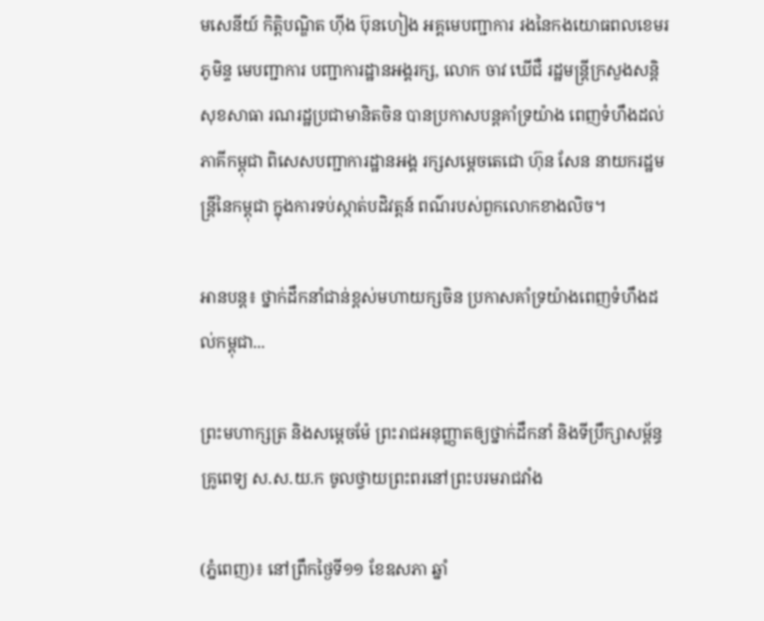មសេនីយ៍ កិត្តិបណ្ឌិត ហ៊ីង ប៊ុនហៀង អគ្គមេបញ្ជាការ រងនៃកងយោធពលខេមរភូមិន្ទ មេបញ្ជាការ បញ្ជាការដ្ឋានអង្គរក្ស, លោក ចាវ ឃើជឺ រដ្ឋមន្ដ្រីក្រសួងសន្តិសុខសាធា រណរដ្ឋប្រជាមានិតចិន បានប្រកាសបន្តគាំទ្រយ៉ាង ពេញទំហឹងដល់ភាគីកម្ពុជា ពិសេសបញ្ជាការដ្ឋានអង្គ រក្សសម្ដេចតេជោ ហ៊ុន សែន នាយករដ្ឋមន្រ្តីនៃកម្ពុជា ក្នុងការទប់ស្កាត់បដិវត្តន៍ ពណ៌របស់ពួកលោកខាងលិច។

អានបន្ត៖ ថ្នាក់ដឹកនាំជាន់ខ្ពស់មហាយក្សចិន ប្រកាសគាំទ្រយ៉ាងពេញទំហឹងដល់កម្ពុជា...

ព្រះមហាក្សត្រ និងសម្តេចម៉ែ ព្រះរាជអនុញ្ញាតឲ្យថ្នាក់ដឹកនាំ និងទីប្រឹក្សាសម្ព័ន្ធគ្រូពេទ្យ ស.ស.យ.ក ចូលថ្វាយព្រះពរនៅព្រះបរមរាជវាំង

(ភ្នំពេញ)៖ នៅព្រឹកថ្ងៃទី១១ ខែឧសភា ឆ្នាំ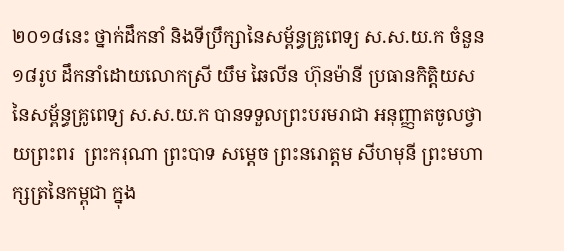២០១៨នេះ ថ្នាក់ដឹកនាំ និងទីប្រឹក្សានៃសម្ព័ន្ធគ្រូពេទ្យ ស.ស.យ.ក ចំនួន១៨រូប ដឹកនាំដោយលោកស្រី យឹម ឆៃលីន ហ៊ុនម៉ានី ប្រធានកិត្តិយស នៃសម្ព័ន្ធគ្រូពេទ្យ ស.ស.យ.ក បានទទួលព្រះបរមរាជា អនុញ្ញាតចូលថ្វាយព្រះពរ  ព្រះករុណា ព្រះបាទ សម្តេច ព្រះនរោត្តម សីហមុនី ព្រះមហាក្សត្រនៃកម្ពុជា ក្នុង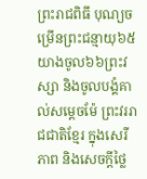ព្រះរាជពិធី បុណ្យចម្រើនព្រះជន្មាយុ៦៥ យាងចូល៦៦ព្រះវស្សា និងចូលបង្គំគាល់សម្តេចម៉ែ ព្រះវររាជជាតិខ្មែរ ក្នុងសេរីភាព និងសេចក្តីថ្លៃ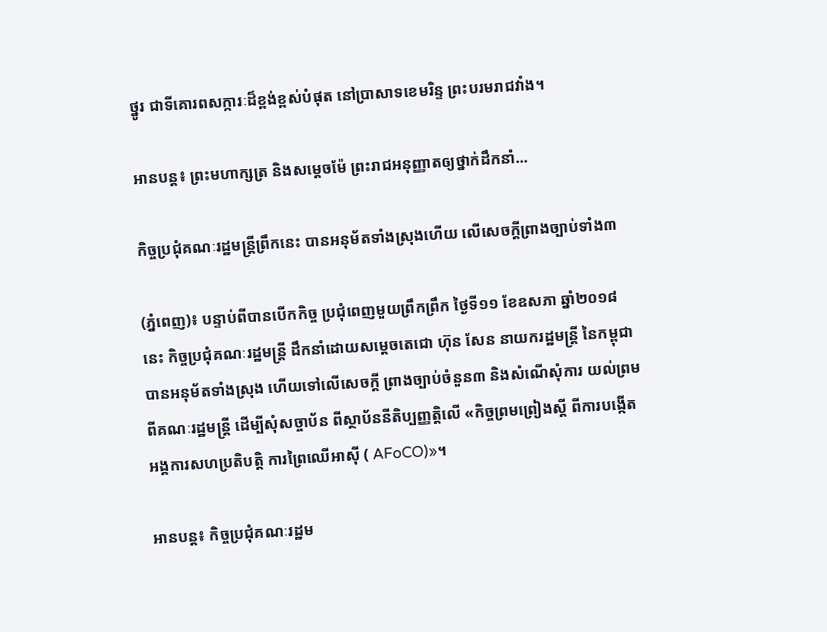ថ្នូរ ជាទីគោរពសក្ការៈដ៏ខ្ពង់ខ្ពស់បំផុត នៅប្រាសាទខេមរិន្ទ ព្រះបរមរាជវាំង។

អានបន្ត៖ ព្រះមហាក្សត្រ និងសម្តេចម៉ែ ព្រះរាជអនុញ្ញាតឲ្យថ្នាក់ដឹកនាំ...

កិច្ចប្រជុំគណៈរដ្ឋមន្ត្រីព្រឹកនេះ បានអនុម័តទាំងស្រុងហើយ លើសេចក្តីព្រាងច្បាប់ទាំង៣

(ភ្នំពេញ)៖ បន្ទាប់ពីបានបើកកិច្ច ប្រជុំពេញមួយព្រឹកព្រឹក ថ្ងៃទី១១ ខែឧសភា ឆ្នាំ២០១៨នេះ កិច្ចប្រជុំគណៈរដ្ឋមន្ត្រី ដឹកនាំដោយសម្តេចតេជោ ហ៊ុន សែន នាយករដ្ឋមន្ត្រី នៃកម្ពុជា បានអនុម័តទាំងស្រុង ហើយទៅលើសេចក្តី ព្រាងច្បាប់ចំនួន៣ និងសំណើសុំការ យល់ព្រមពីគណៈរដ្ឋមន្ត្រី ដើម្បីសុំសច្ចាប័ន ពីស្ថាប័ននីតិប្បញ្ញត្តិលើ «កិច្ចព្រមព្រៀងស្តី ពីការបង្កើតអង្គការសហប្រតិបត្តិ ការព្រៃឈើអាស៊ី ( AFoCO)»។

អានបន្ត៖ កិច្ចប្រជុំគណៈរដ្ឋម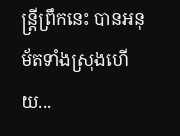ន្ត្រីព្រឹកនេះ បានអនុម័តទាំងស្រុងហើយ...